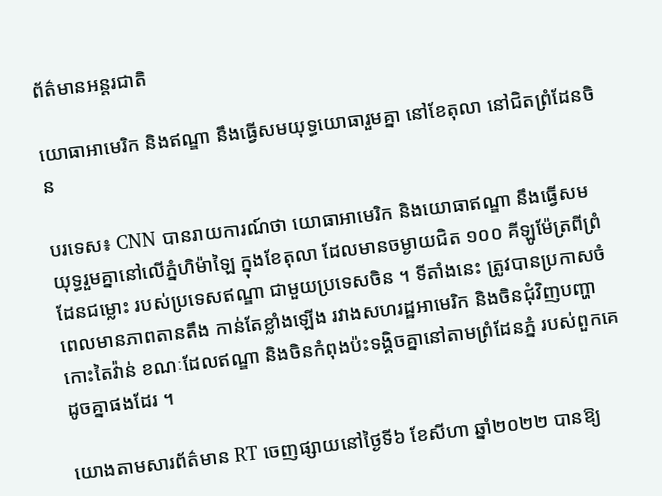ព័ត៌មានអន្តរជាតិ

យោធាអាមេរិក និងឥណ្ឌា នឹងធ្វើសមយុទ្ធយោធារួមគ្នា នៅខែតុលា នៅជិតព្រំដែនចិន

បរទេស៖ CNN បានរាយការណ៍ថា យោធាអាមេរិក និងយោធាឥណ្ឌា នឹងធ្វើសមយុទ្ធរួមគ្នានៅលើភ្នំហិម៉ាឡៃ ក្នុងខែតុលា ដែលមានចម្ងាយជិត ១០០ គីឡូម៉ែត្រពីព្រំដែនជម្លោះ របស់ប្រទេសឥណ្ឌា ជាមួយប្រទេសចិន ។ ទីតាំងនេះ ត្រូវបានប្រកាសចំពេលមានភាពតានតឹង កាន់តែខ្លាំងឡើង រវាងសហរដ្ឋអាមេរិក និងចិនជុំវិញបញ្ហាកោះតៃវ៉ាន់ ខណៈដែលឥណ្ឌា និងចិនកំពុងប៉ះទង្គិចគ្នានៅតាមព្រំដែនភ្នំ របស់ពួកគេដូចគ្នាផងដែរ ។

យោងតាមសារព័ត៌មាន RT ចេញផ្សាយនៅថ្ងៃទី៦ ខែសីហា ឆ្នាំ២០២២ បានឱ្យ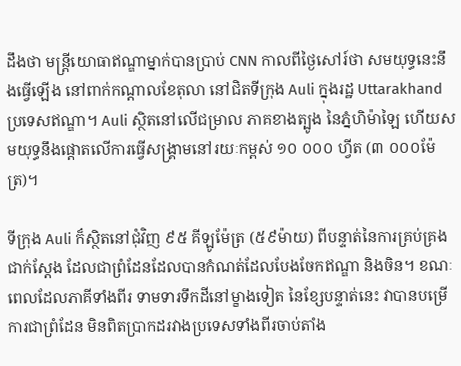ដឹងថា មន្ត្រីយោធាឥណ្ឌាម្នាក់បានប្រាប់ CNN កាលពីថ្ងៃសៅរ៍ថា សមយុទ្ធនេះនឹងធ្វើឡើង នៅពាក់កណ្តាលខែតុលា នៅជិតទីក្រុង Auli ក្នុងរដ្ឋ Uttarakhand ប្រទេសឥណ្ឌា។ Auli ស្ថិតនៅលើជម្រាល ភាគខាងត្បូង នៃភ្នំហិម៉ាឡៃ ហើយសមយុទ្ធនឹងផ្តោតលើការធ្វើសង្គ្រាមនៅរយៈកម្ពស់ ១០ ០០០ ហ្វីត (៣ ០០០ម៉ែត្រ)។

ទីក្រុង Auli ក៏ស្ថិតនៅជុំវិញ ៩៥ គីឡូម៉ែត្រ (៥៩ម៉ាយ) ពីបន្ទាត់នៃការគ្រប់គ្រងជាក់ស្តែង ដែលជាព្រំដែនដែលបានកំណត់ដែលបែងចែកឥណ្ឌា និងចិន។ ខណៈពេលដែលភាគីទាំងពីរ ទាមទារទឹកដីនៅម្ខាងទៀត នៃខ្សែបន្ទាត់នេះ វាបានបម្រើការជាព្រំដែន មិនពិតប្រាកដរវាងប្រទេសទាំងពីរចាប់តាំង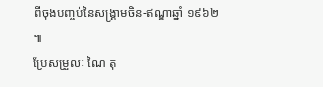ពីចុងបញ្ចប់នៃសង្គ្រាមចិន-ឥណ្ឌាឆ្នាំ ១៩៦២ ៕
ប្រែសម្រួលៈ ណៃ តុ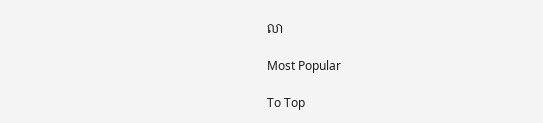លា

Most Popular

To Top